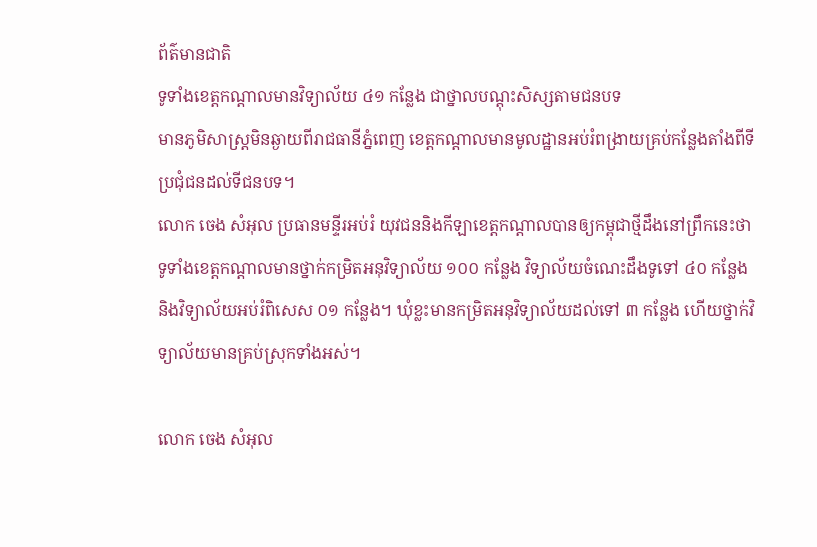ព័ត៌មានជាតិ
ទូទាំងខេត្តកណ្តាលមានវិទ្យាល័យ ៤១ កន្លែង ជាថ្នាលបណ្តុះសិស្សតាមជនបទ
មានភូមិសាស្ត្រមិនឆ្ងាយពីរាជធានីភ្នំពេញ ខេត្តកណ្តាលមានមូលដ្ឋានអប់រំពង្រាយគ្រប់កន្លែងតាំងពីទីប្រជុំជនដល់ទីជនបទ។
លោក ចេង សំអុល ប្រធានមន្ទីរអប់រំ យុវជននិងកីឡាខេត្តកណ្ដាលបានឲ្យកម្ពុជាថ្មីដឹងនៅព្រឹកនេះថា ទូទាំងខេត្តកណ្ដាលមានថ្នាក់កម្រិតអនុវិទ្យាល័យ ១០០ កន្លែង វិទ្យាល័យចំណេះដឹងទូទៅ ៤០ កន្លែង និងវិទ្យាល័យអប់រំពិសេស ០១ កន្លែង។ ឃុំខ្លះមានកម្រិតអនុវិទ្យាល័យដល់ទៅ ៣ កន្លែង ហើយថ្នាក់វិទ្យាល័យមានគ្រប់ស្រុកទាំងអស់។

លោក ចេង សំអុល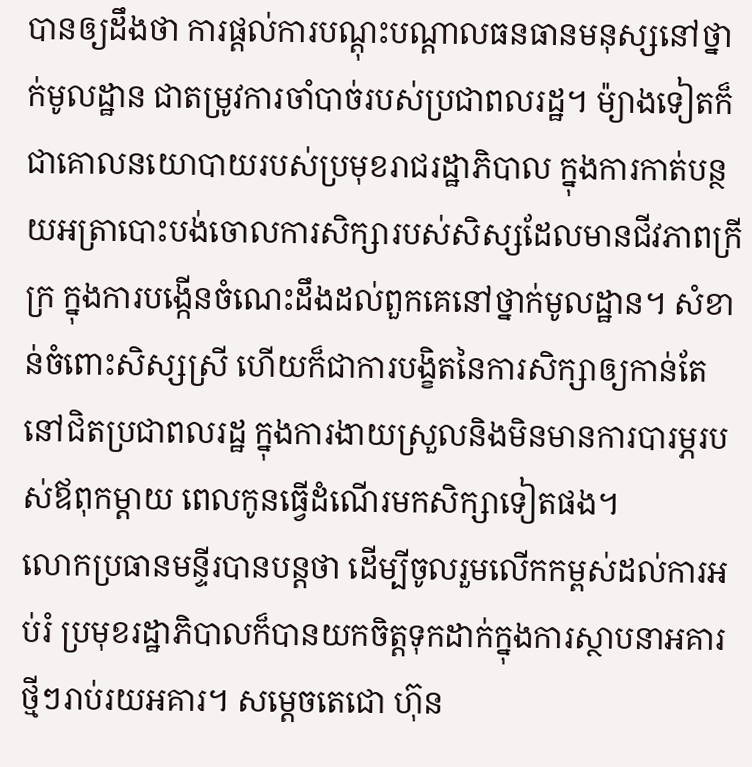បានឲ្យដឹងថា ការផ្តល់ការបណ្តុះបណ្តាលធនធានមនុស្សនៅថ្នាក់មូលដ្ឋាន ជាតម្រូវការចាំបាច់របស់ប្រជាពលរដ្ឋ។ ម៉្យាងទៀតក៏ជាគោលនយោបាយរបស់ប្រមុខរាជរដ្ឋាភិបាល ក្នុងការកាត់បន្ថយអត្រាបោះបង់ចោលការសិក្សារបស់សិស្សដែលមានជីវភាពក្រីក្រ ក្នុងការបង្កើនចំណេះដឹងដល់ពួកគេនៅថ្នាក់មូលដ្ឋាន។ សំខាន់ចំពោះសិស្សស្រី ហើយក៏ជាការបង្ខិតនៃការសិក្សាឲ្យកាន់តែនៅជិតប្រជាពលរដ្ឋ ក្នុងការងាយស្រួលនិងមិនមានការបារម្ភរបស់ឪពុកម្តាយ ពេលកូនធ្វើដំណើរមកសិក្សាទៀតផង។
លោកប្រធានមន្ទីរបានបន្តថា ដើម្បីចូលរួមលើកកម្ពស់ដល់ការអប់រំ ប្រមុខរដ្ឋាភិបាលក៏បានយកចិត្តទុកដាក់ក្នុងការស្ថាបនាអគារថ្មីៗរាប់រយអគារ។ សម្តេចតេជោ ហ៊ុន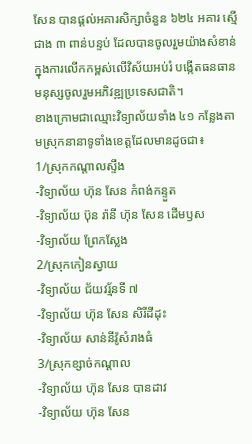សែន បានផ្តល់អគារសិក្សាចំនួន ៦២៤ អគារ ស្មើជាង ៣ ពាន់បន្ទប់ ដែលបានចូលរួមយ៉ាងសំខាន់ក្នុងការលើកកម្ពស់លើវិស័យអប់រំ បង្កើតធនធានមនុស្សចូលរួមអភិវឌ្ឍប្រទេសជាតិ។
ខាងក្រោមជាឈ្មោះវិទ្យាល័យទាំង ៤១ កន្លែងតាមស្រុកនានាទូទាំងខេត្តដែលមានដូចជា៖
1/ស្រុកកណ្តាលស្ទឹង
-វិទ្យាល័យ ហ៊ុន សែន កំពង់កន្ទួត
-វិទ្យាល័យ ប៊ុន រ៉ានី ហ៊ុន សែន ដើមឫស
-វិទ្យាល័យ ព្រែកស្លែង
2/ស្រុកកៀនស្វាយ
-វិទ្យាល័យ ជ័យវរ្ម័នទី ៧
-វិទ្យាល័យ ហ៊ុន សែន សិរីដីដុះ
-វិទ្យាល័យ សាន់នីវ៉ូសំរាងធំ
3/ស្រុកខ្សាច់កណ្តាល
-វិទ្យាល័យ ហ៊ុន សែន បានដាវ
-វិទ្យាល័យ ហ៊ុន សែន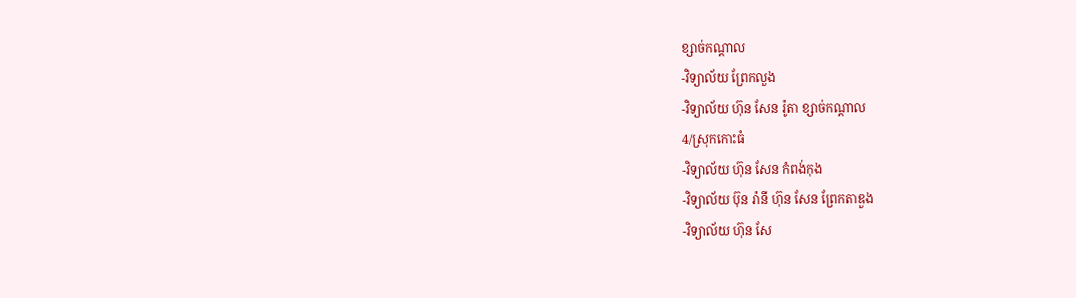ខ្សាច់កណ្តាល
-វិទ្យាល័យ ព្រែកលួង
-វិទ្យាល័យ ហ៊ុន សែន រ៉ូតា ខ្សាច់កណ្តាល
4/ស្រុកកោះធំ
-វិទ្យាល័យ ហ៊ុន សែន កំពង់កុង
-វិទ្យាល័យ ប៊ុន រ៉ានី ហ៊ុន សែន ព្រែកតាឌួង
-វិទ្យាល័យ ហ៊ុន សែ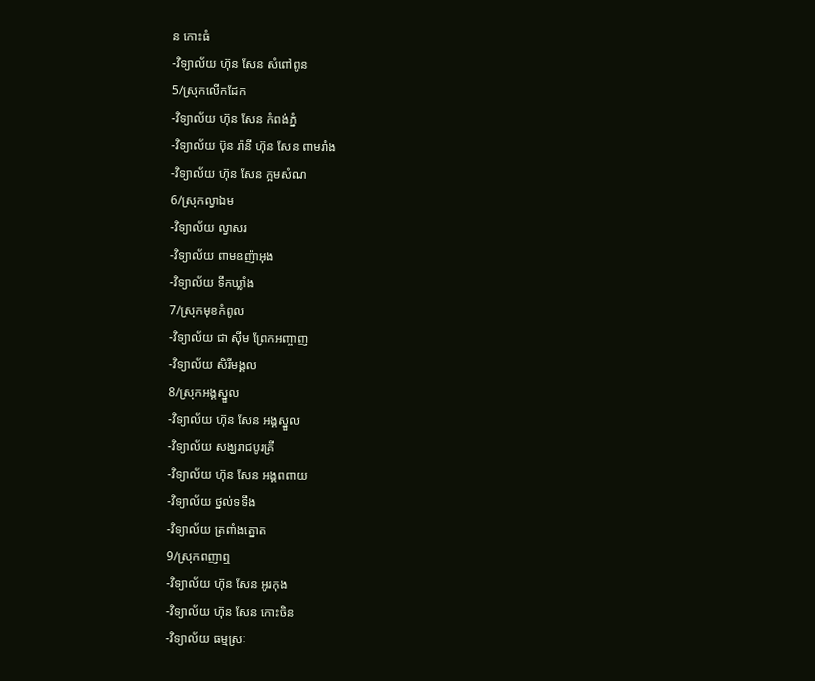ន កោះធំ
-វិទ្យាល័យ ហ៊ុន សែន សំពៅពូន
5/ស្រុកលើកដែក
-វិទ្យាល័យ ហ៊ុន សែន កំពង់ភ្នំ
-វិទ្យាល័យ ប៊ុន រ៉ានី ហ៊ុន សែន ពាមរាំង
-វិទ្យាល័យ ហ៊ុន សែន ក្អមសំណ
6/ស្រុកល្វាឯម
-វិទ្យាល័យ ល្វាសរ
-វិទ្យាល័យ ពាមឧញ៉ាអុង
-វិទ្យាល័យ ទឹកឃ្លាំង
7/ស្រុកមុខកំពូល
-វិទ្យាល័យ ជា ស៊ីម ព្រែកអញ្ចាញ
-វិទ្យាល័យ សិរីមង្គល
8/ស្រុកអង្គស្នួល
-វិទ្យាល័យ ហ៊ុន សែន អង្គស្នួល
-វិទ្យាល័យ សង្ឃរាជបូរគ្រី
-វិទ្យាល័យ ហ៊ុន សែន អង្គពពាយ
-វិទ្យាល័យ ថ្នល់ទទឹង
-វិទ្យាល័យ ត្រពាំងត្នោត
9/ស្រុកពញាឮ
-វិទ្យាល័យ ហ៊ុន សែន អូរកុង
-វិទ្យាល័យ ហ៊ុន សែន កោះចិន
-វិទ្យាល័យ ធម្មស្រៈ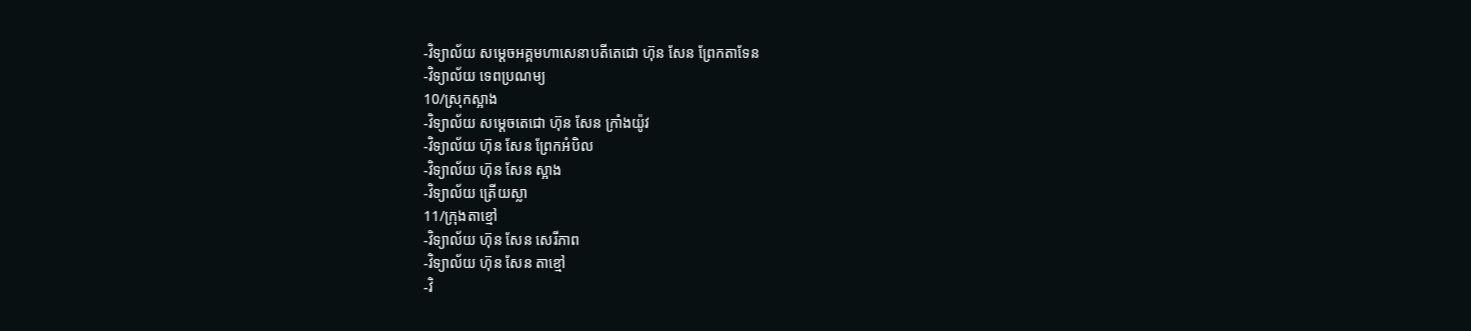-វិទ្យាល័យ សម្តេចអគ្គមហាសេនាបតីតេជោ ហ៊ុន សែន ព្រែកតាទែន
-វិទ្យាល័យ ទេពប្រណម្យ
10/ស្រុកស្អាង
-វិទ្យាល័យ សម្តេចតេជោ ហ៊ុន សែន ក្រាំងយ៉ូវ
-វិទ្យាល័យ ហ៊ុន សែន ព្រែកអំបិល
-វិទ្យាល័យ ហ៊ុន សែន ស្អាង
-វិទ្យាល័យ ត្រើយស្លា
11/ក្រុងតាខ្មៅ
-វិទ្យាល័យ ហ៊ុន សែន សេរីភាព
-វិទ្យាល័យ ហ៊ុន សែន តាខ្មៅ
-វិ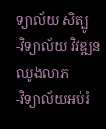ទ្យាល័យ សិត្បូ
-វិទ្យាល័យ វិវឌ្ឍនឈូងលាភ
-វិទ្យាល័យអប់រំ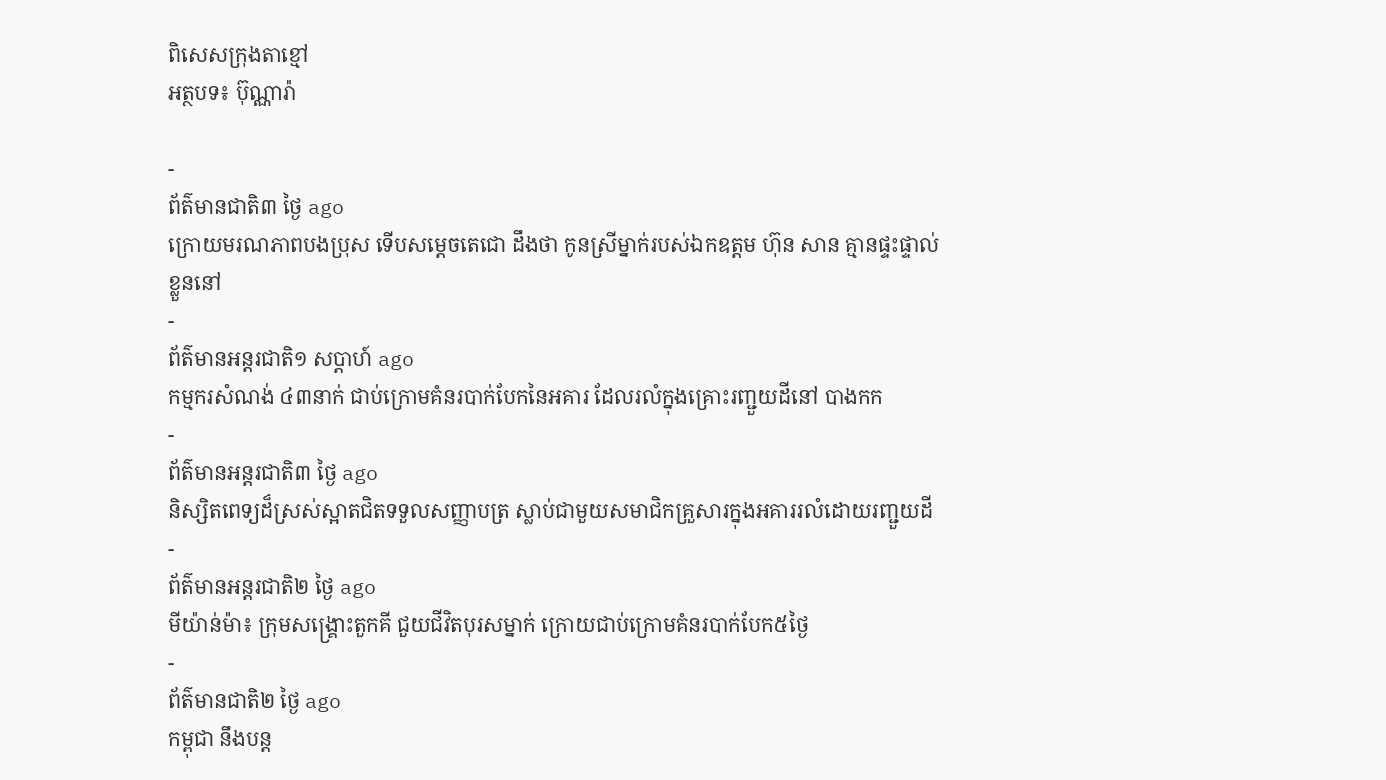ពិសេសក្រុងតាខ្មៅ
អត្ថបទ៖ ប៊ុណ្ណារ៉ា

-
ព័ត៌មានជាតិ៣ ថ្ងៃ ago
ក្រោយមរណភាពបងប្រុស ទើបសម្ដេចតេជោ ដឹងថា កូនស្រីម្នាក់របស់ឯកឧត្តម ហ៊ុន សាន គ្មានផ្ទះផ្ទាល់ខ្លួននៅ
-
ព័ត៌មានអន្ដរជាតិ១ សប្តាហ៍ ago
កម្មករសំណង់ ៤៣នាក់ ជាប់ក្រោមគំនរបាក់បែកនៃអគារ ដែលរលំក្នុងគ្រោះរញ្ជួយដីនៅ បាងកក
-
ព័ត៌មានអន្ដរជាតិ៣ ថ្ងៃ ago
និស្សិតពេទ្យដ៏ស្រស់ស្អាតជិតទទួលសញ្ញាបត្រ ស្លាប់ជាមួយសមាជិកគ្រួសារក្នុងអគាររលំដោយរញ្ជួយដី
-
ព័ត៌មានអន្ដរជាតិ២ ថ្ងៃ ago
មីយ៉ាន់ម៉ា៖ ក្រុមសង្គ្រោះតួកគី ជួយជីវិតបុរសម្នាក់ ក្រោយជាប់ក្រោមគំនរបាក់បែក៥ថ្ងៃ
-
ព័ត៌មានជាតិ២ ថ្ងៃ ago
កម្ពុជា នឹងបន្ត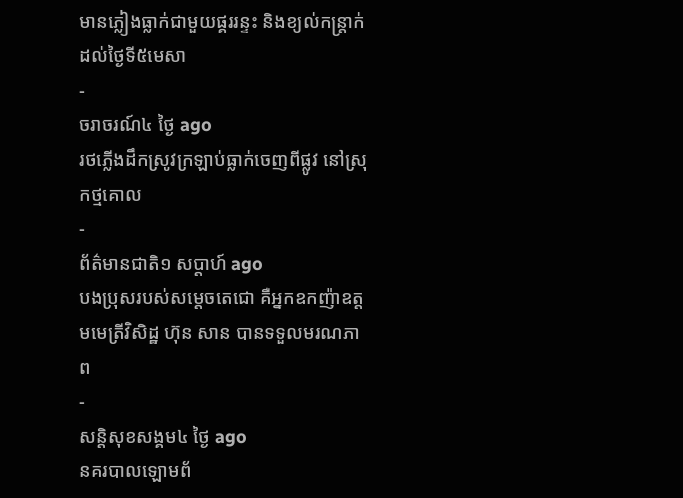មានភ្លៀងធ្លាក់ជាមួយផ្គររន្ទះ និងខ្យល់កន្ត្រាក់ដល់ថ្ងៃទី៥មេសា
-
ចរាចរណ៍៤ ថ្ងៃ ago
រថភ្លើងដឹកស្រូវក្រឡាប់ធ្លាក់ចេញពីផ្លូវ នៅស្រុកថ្មគោល
-
ព័ត៌មានជាតិ១ សប្តាហ៍ ago
បងប្រុសរបស់សម្ដេចតេជោ គឺអ្នកឧកញ៉ាឧត្តមមេត្រីវិសិដ្ឋ ហ៊ុន សាន បានទទួលមរណភាព
-
សន្តិសុខសង្គម៤ ថ្ងៃ ago
នគរបាលឡោមព័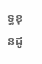ទ្ធខុនដូ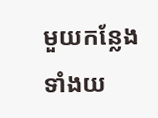មួយកន្លែងទាំងយ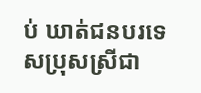ប់ ឃាត់ជនបរទេសប្រុសស្រីជា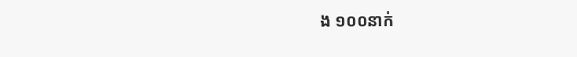ង ១០០នាក់